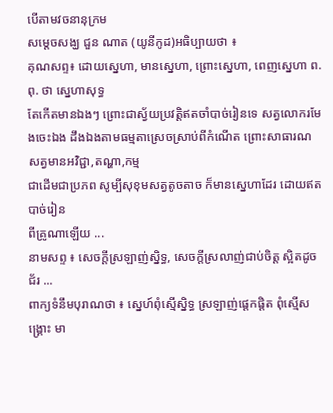បើតាមវចនានុក្រម
សម្ដេចសង្ឃ ជួន ណាត (យូនីកូដ)អធិប្បាយថា ៖
គុណសព្ទ៖ ដោយស្នេហា, មានស្នេហា, ព្រោះស្នេហា, ពេញស្នេហា ព.ពុ. ថា ស្នេហាសុទ្ធ
តែកើតមានឯងៗ ព្រោះជាស្វ័យប្រវត្តិឥតចាំបាច់រៀនទេ សត្វលោករមែងចេះឯង ដឹងឯងតាមធម្មតាស្រេចស្រាប់ពីកំណើត ព្រោះសាធារណសត្វមានអវិជ្ជា,តណ្ហា,កម្ម
ជាដើមជាប្រភព សូម្បីសុខុមសត្វតូចតាច ក៏មានស្នេហាដែរ ដោយឥតបាច់រៀន
ពីគ្រូណាឡើយ ...
នាមសព្ទ ៖ សេចក្តីស្រឡាញ់ស្និទ្ធ, សេចក្តីស្រលាញ់ជាប់ចិត្ត ស្អិតដូចជ័រ ...
ពាក្យទំនឹមបុរាណថា ៖ ស្នេហ៍ពុំស្មើស្និទ្ធ ស្រឡាញ់ផ្តេកផ្តិត ពុំស្មើសង្គ្រោះ មា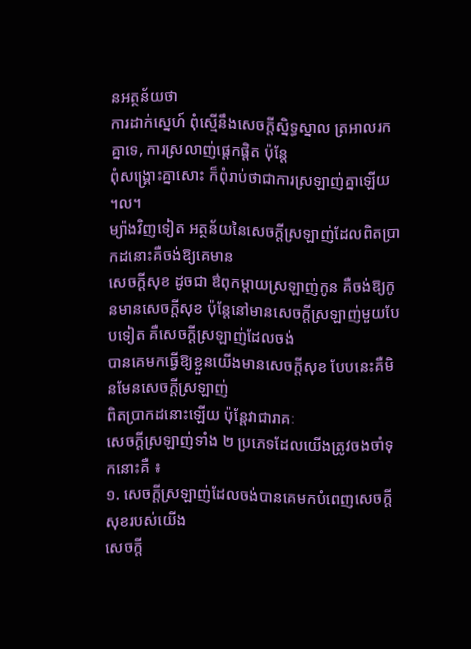នអត្ថន័យថា
ការដាក់ស្នេហ៍ ពុំស្មើនឹងសេចក្តីស្និទ្ធស្នាល ត្រអាលរកគ្នាទេ, ការស្រលាញ់ផ្តេកផ្តិត ប៉ុន្តែ
ពុំសង្គ្រោះគ្នាសោះ ក៏ពុំរាប់ថាជាការស្រឡាញ់គ្នាឡើយ ។ល។
ម្យ៉ាងវិញទៀត អត្ថន័យនៃសេចក្តីស្រឡាញ់ដែលពិតប្រាកដនោះគឺចង់ឱ្យគេមាន
សេចក្តីសុខ ដូចជា ឳពុកម្តាយស្រឡាញ់កូន គឺចង់ឱ្យកូនមានសេចក្តីសុខ ប៉ុន្តែនៅមានសេចក្តីស្រឡាញ់មួយបែបទៀត គឺសេចក្តីស្រឡាញ់ដែលចង់
បានគេមកធ្វើឱ្យខ្លួនយើងមានសេចក្តីសុខ បែបនេះគឺមិនមែនសេចក្តីស្រឡាញ់
ពិតប្រាកដនោះឡើយ ប៉ុន្តែវាជារាគៈ
សេចក្តីស្រឡាញ់ទាំង ២ ប្រភេទដែលយើងត្រូវចងចាំទុកនោះគឺ ៖
១. សេចក្តីស្រឡាញ់ដែលចង់បានគេមកបំពេញសេចក្តីសុខរបស់យើង
សេចក្តី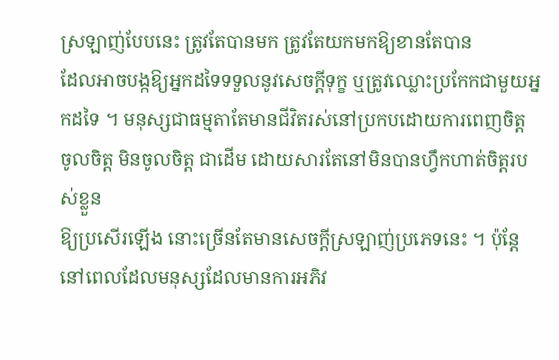ស្រឡាញ់បែបនេះ ត្រូវតែបានមក ត្រូវតែយកមកឱ្យខានតែបាន
ដែលអាចបង្កឱ្យអ្នកដទៃទទួលនូវសេចក្តីទុក្ខ ឬត្រូវឈ្លោះប្រកែកជាមួយអ្នកដទៃ ។ មនុស្សជាធម្មតាតែមានជីវិតរស់នៅប្រកបដោយការពេញចិត្ត
ចូលចិត្ត មិនចូលចិត្ត ជាដើម ដោយសារតែនៅមិនបានហ្វឹកហាត់ចិត្តរបស់ខ្លួន
ឱ្យប្រសើរឡើង នោះច្រើនតែមានសេចក្តីស្រឡាញ់ប្រភេទនេះ ។ ប៉ុន្តែនៅពេលដែលមនុស្សដែលមានការអភិវ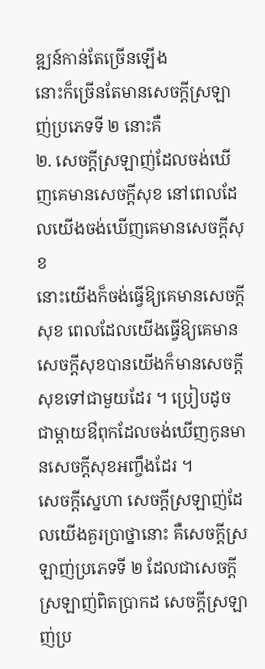ឌ្ឍន៍កាន់តែច្រើនឡើង
នោះក៏ច្រើនតែមានសេចក្តីស្រឡាញ់ប្រភេទទី ២ នោះគឺ
២. សេចក្តីស្រឡាញ់ដែលចង់ឃើញគេមានសេចក្តីសុខ នៅពេលដែលយើងចង់ឃើញគេមានសេចក្តីសុខ
នោះយើងក៏ចង់ធ្វើឱ្យគេមានសេចក្តីសុខ ពេលដែលយើងធ្វើឱ្យគេមានសេចក្តីសុខបានយើងក៏មានសេចក្តីសុខទៅជាមួយដែរ ។ ប្រៀបដូចជាម្តាយឳពុកដែលចង់ឃើញកូនមានសេចក្តីសុខអញ្ចឹងដែរ ។
សេចក្តីស្នេហា សេចក្តីស្រឡាញ់ដែលយើងគួរប្រាថ្នានោះ គឺសេចក្តីស្រឡាញ់ប្រភេទទី ២ ដែលជាសេចក្តីស្រឡាញ់ពិតប្រាកដ សេចក្តីស្រឡាញ់ប្រ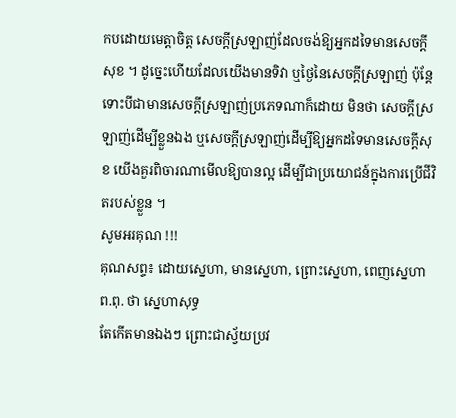កបដោយមេត្តាចិត្ត សេចក្តីស្រឡាញ់ដែលចង់ឱ្យអ្នកដទៃមានសេចក្តីសុខ ។ ដូច្នេះហើយដែលយើងមានទិវា ឬថ្ងៃនៃសេចក្តីស្រឡាញ់ ប៉ុន្តែទោះបីជាមានសេចក្តីស្រឡាញ់ប្រភេទណាក៏ដោយ មិនថា សេចក្តីស្រឡាញ់ដើម្បីខ្លួនឯង ឬសេចក្តីស្រឡាញ់ដើម្បីឱ្យអ្នកដទៃមានសេចក្តីសុខ យើងគួរពិចារណាមើលឱ្យបានល្អ ដើម្បីជាប្រយោជន៍ក្នុងការប្រើជីវិតរបស់ខ្លួន ។
សូមអរគុណ !!!
គុណសព្ទ៖ ដោយស្នេហា, មានស្នេហា, ព្រោះស្នេហា, ពេញស្នេហា ព.ពុ. ថា ស្នេហាសុទ្ធ
តែកើតមានឯងៗ ព្រោះជាស្វ័យប្រវ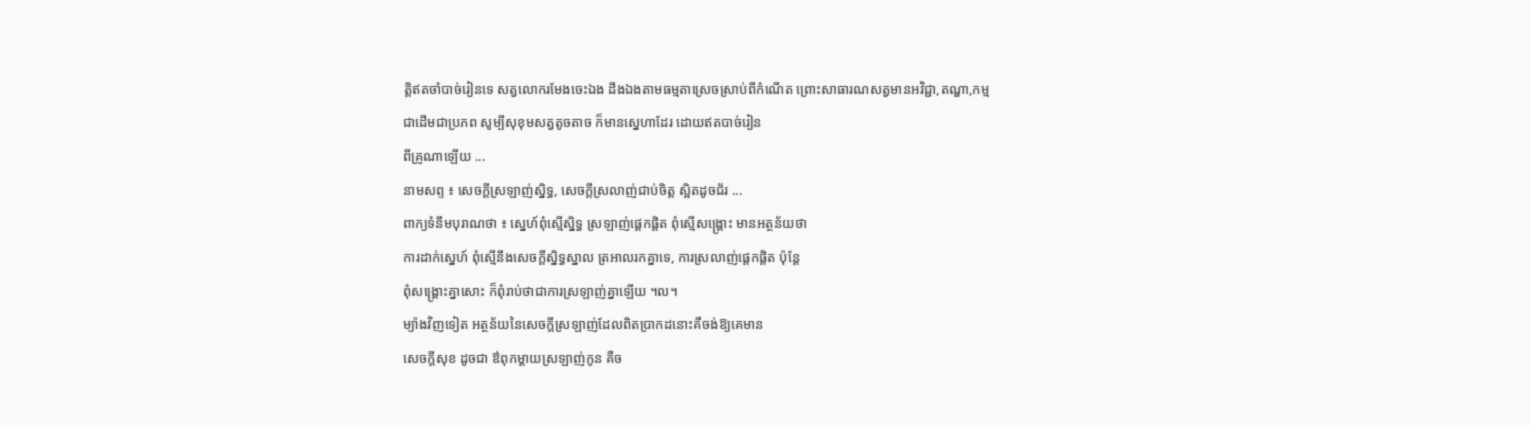ត្តិឥតចាំបាច់រៀនទេ សត្វលោករមែងចេះឯង ដឹងឯងតាមធម្មតាស្រេចស្រាប់ពីកំណើត ព្រោះសាធារណសត្វមានអវិជ្ជា,តណ្ហា,កម្ម
ជាដើមជាប្រភព សូម្បីសុខុមសត្វតូចតាច ក៏មានស្នេហាដែរ ដោយឥតបាច់រៀន
ពីគ្រូណាឡើយ ...
នាមសព្ទ ៖ សេចក្តីស្រឡាញ់ស្និទ្ធ, សេចក្តីស្រលាញ់ជាប់ចិត្ត ស្អិតដូចជ័រ ...
ពាក្យទំនឹមបុរាណថា ៖ ស្នេហ៍ពុំស្មើស្និទ្ធ ស្រឡាញ់ផ្តេកផ្តិត ពុំស្មើសង្គ្រោះ មានអត្ថន័យថា
ការដាក់ស្នេហ៍ ពុំស្មើនឹងសេចក្តីស្និទ្ធស្នាល ត្រអាលរកគ្នាទេ, ការស្រលាញ់ផ្តេកផ្តិត ប៉ុន្តែ
ពុំសង្គ្រោះគ្នាសោះ ក៏ពុំរាប់ថាជាការស្រឡាញ់គ្នាឡើយ ។ល។
ម្យ៉ាងវិញទៀត អត្ថន័យនៃសេចក្តីស្រឡាញ់ដែលពិតប្រាកដនោះគឺចង់ឱ្យគេមាន
សេចក្តីសុខ ដូចជា ឳពុកម្តាយស្រឡាញ់កូន គឺច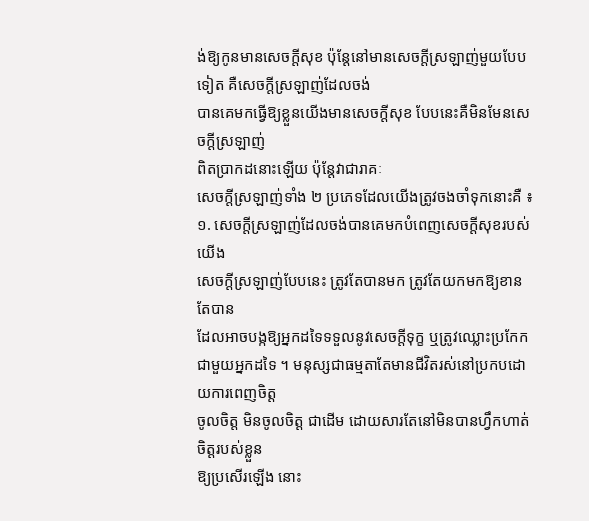ង់ឱ្យកូនមានសេចក្តីសុខ ប៉ុន្តែនៅមានសេចក្តីស្រឡាញ់មួយបែបទៀត គឺសេចក្តីស្រឡាញ់ដែលចង់
បានគេមកធ្វើឱ្យខ្លួនយើងមានសេចក្តីសុខ បែបនេះគឺមិនមែនសេចក្តីស្រឡាញ់
ពិតប្រាកដនោះឡើយ ប៉ុន្តែវាជារាគៈ
សេចក្តីស្រឡាញ់ទាំង ២ ប្រភេទដែលយើងត្រូវចងចាំទុកនោះគឺ ៖
១. សេចក្តីស្រឡាញ់ដែលចង់បានគេមកបំពេញសេចក្តីសុខរបស់យើង
សេចក្តីស្រឡាញ់បែបនេះ ត្រូវតែបានមក ត្រូវតែយកមកឱ្យខានតែបាន
ដែលអាចបង្កឱ្យអ្នកដទៃទទួលនូវសេចក្តីទុក្ខ ឬត្រូវឈ្លោះប្រកែកជាមួយអ្នកដទៃ ។ មនុស្សជាធម្មតាតែមានជីវិតរស់នៅប្រកបដោយការពេញចិត្ត
ចូលចិត្ត មិនចូលចិត្ត ជាដើម ដោយសារតែនៅមិនបានហ្វឹកហាត់ចិត្តរបស់ខ្លួន
ឱ្យប្រសើរឡើង នោះ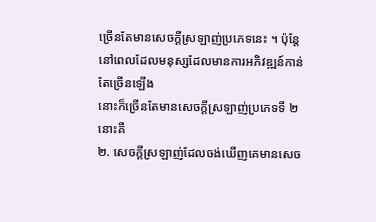ច្រើនតែមានសេចក្តីស្រឡាញ់ប្រភេទនេះ ។ ប៉ុន្តែនៅពេលដែលមនុស្សដែលមានការអភិវឌ្ឍន៍កាន់តែច្រើនឡើង
នោះក៏ច្រើនតែមានសេចក្តីស្រឡាញ់ប្រភេទទី ២ នោះគឺ
២. សេចក្តីស្រឡាញ់ដែលចង់ឃើញគេមានសេច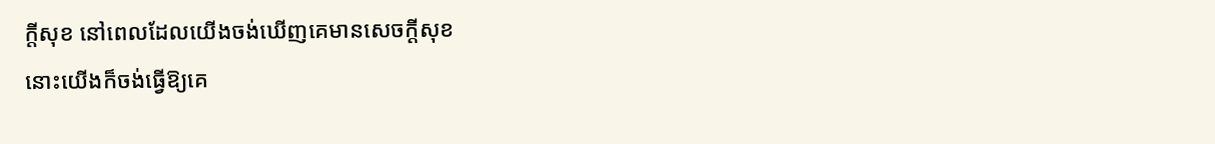ក្តីសុខ នៅពេលដែលយើងចង់ឃើញគេមានសេចក្តីសុខ
នោះយើងក៏ចង់ធ្វើឱ្យគេ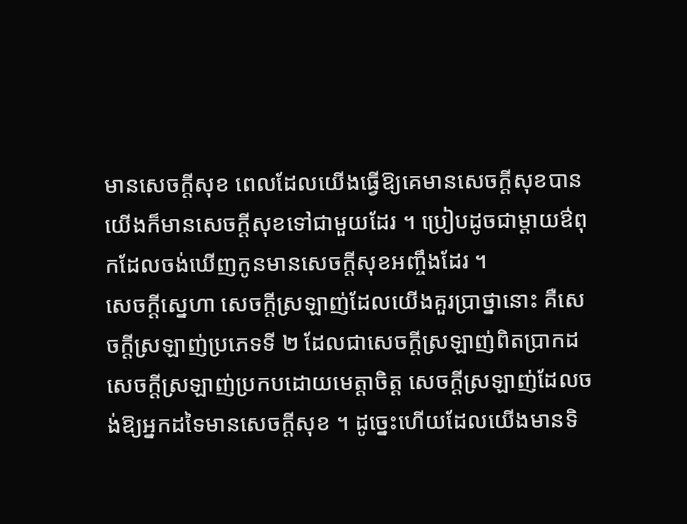មានសេចក្តីសុខ ពេលដែលយើងធ្វើឱ្យគេមានសេចក្តីសុខបានយើងក៏មានសេចក្តីសុខទៅជាមួយដែរ ។ ប្រៀបដូចជាម្តាយឳពុកដែលចង់ឃើញកូនមានសេចក្តីសុខអញ្ចឹងដែរ ។
សេចក្តីស្នេហា សេចក្តីស្រឡាញ់ដែលយើងគួរប្រាថ្នានោះ គឺសេចក្តីស្រឡាញ់ប្រភេទទី ២ ដែលជាសេចក្តីស្រឡាញ់ពិតប្រាកដ សេចក្តីស្រឡាញ់ប្រកបដោយមេត្តាចិត្ត សេចក្តីស្រឡាញ់ដែលចង់ឱ្យអ្នកដទៃមានសេចក្តីសុខ ។ ដូច្នេះហើយដែលយើងមានទិ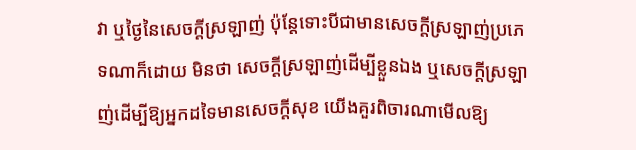វា ឬថ្ងៃនៃសេចក្តីស្រឡាញ់ ប៉ុន្តែទោះបីជាមានសេចក្តីស្រឡាញ់ប្រភេទណាក៏ដោយ មិនថា សេចក្តីស្រឡាញ់ដើម្បីខ្លួនឯង ឬសេចក្តីស្រឡាញ់ដើម្បីឱ្យអ្នកដទៃមានសេចក្តីសុខ យើងគួរពិចារណាមើលឱ្យ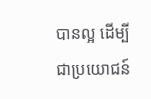បានល្អ ដើម្បីជាប្រយោជន៍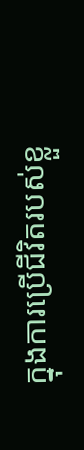ក្នុងការប្រើជីវិតរបស់ខ្លួ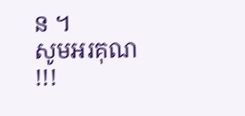ន ។
សូមអរគុណ !!!